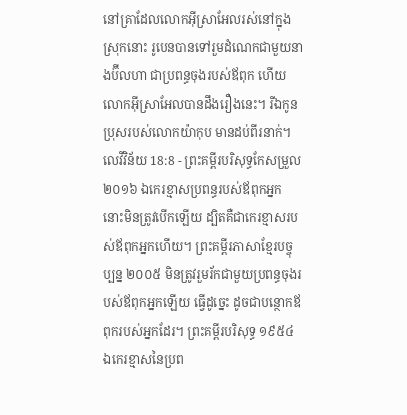នៅគ្រាដែលលោកអ៊ីស្រាអែលរស់នៅក្នុងស្រុកនោះ រូបេនបានទៅរួមដំណេកជាមួយនាងប៊ីលហា ជាប្រពន្ធចុងរបស់ឪពុក ហើយលោកអ៊ីស្រាអែលបានដឹងរឿងនេះ។ រីឯកូនប្រុសរបស់លោកយ៉ាកុប មានដប់ពីរនាក់។
លេវីវិន័យ 18:8 - ព្រះគម្ពីរបរិសុទ្ធកែសម្រួល ២០១៦ ឯកេរខ្មាសប្រពន្ធរបស់ឪពុកអ្នក នោះមិនត្រូវបើកឡើយ ដ្បិតគឺជាកេរខ្មាសរបស់ឪពុកអ្នកហើយ។ ព្រះគម្ពីរភាសាខ្មែរបច្ចុប្បន្ន ២០០៥ មិនត្រូវរួមរ័កជាមួយប្រពន្ធចុងរបស់ឪពុកអ្នកឡើយ ធ្វើដូច្នេះ ដូចជាបន្ថោកឪពុករបស់អ្នកដែរ។ ព្រះគម្ពីរបរិសុទ្ធ ១៩៥៤ ឯកេរខ្មាសនៃប្រព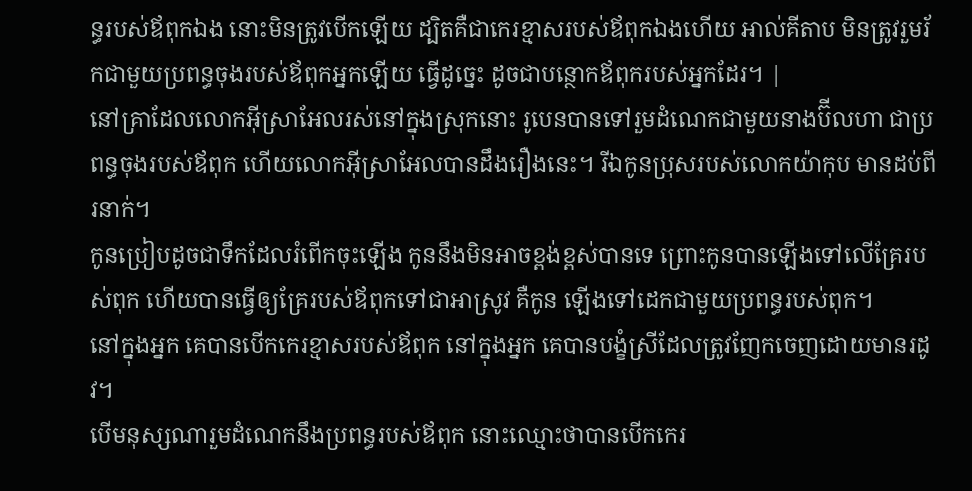ន្ធរបស់ឪពុកឯង នោះមិនត្រូវបើកឡើយ ដ្បិតគឺជាកេរខ្មាសរបស់ឪពុកឯងហើយ អាល់គីតាប មិនត្រូវរួមរ័កជាមួយប្រពន្ធចុងរបស់ឪពុកអ្នកឡើយ ធ្វើដូច្នេះ ដូចជាបន្ថោកឪពុករបស់អ្នកដែរ។ |
នៅគ្រាដែលលោកអ៊ីស្រាអែលរស់នៅក្នុងស្រុកនោះ រូបេនបានទៅរួមដំណេកជាមួយនាងប៊ីលហា ជាប្រពន្ធចុងរបស់ឪពុក ហើយលោកអ៊ីស្រាអែលបានដឹងរឿងនេះ។ រីឯកូនប្រុសរបស់លោកយ៉ាកុប មានដប់ពីរនាក់។
កូនប្រៀបដូចជាទឹកដែលរំពើកចុះឡើង កូននឹងមិនអាចខ្ពង់ខ្ពស់បានទេ ព្រោះកូនបានឡើងទៅលើគ្រែរបស់ពុក ហើយបានធ្វើឲ្យគ្រែរបស់ឪពុកទៅជាអាស្រូវ គឺកូន ឡើងទៅដេកជាមួយប្រពន្ធរបស់ពុក។
នៅក្នុងអ្នក គេបានបើកកេរខ្មាសរបស់ឪពុក នៅក្នុងអ្នក គេបានបង្ខំស្រីដែលត្រូវញែកចេញដោយមានរដូវ។
បើមនុស្សណារួមដំណេកនឹងប្រពន្ធរបស់ឪពុក នោះឈ្មោះថាបានបើកកេរ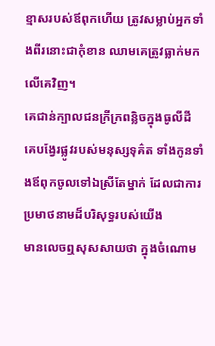ខ្មាសរបស់ឪពុកហើយ ត្រូវសម្លាប់អ្នកទាំងពីរនោះជាកុំខាន ឈាមគេត្រូវធ្លាក់មកលើគេវិញ។
គេជាន់ក្បាលជនក្រីក្រពន្លិចក្នុងធូលីដី គេបង្វែរផ្លូវរបស់មនុស្សទុគ៌ត ទាំងកូនទាំងឪពុកចូលទៅឯស្រីតែម្នាក់ ដែលជាការប្រមាថនាមដ៏បរិសុទ្ធរបស់យើង
មានលេចឮសុសសាយថា ក្នុងចំណោម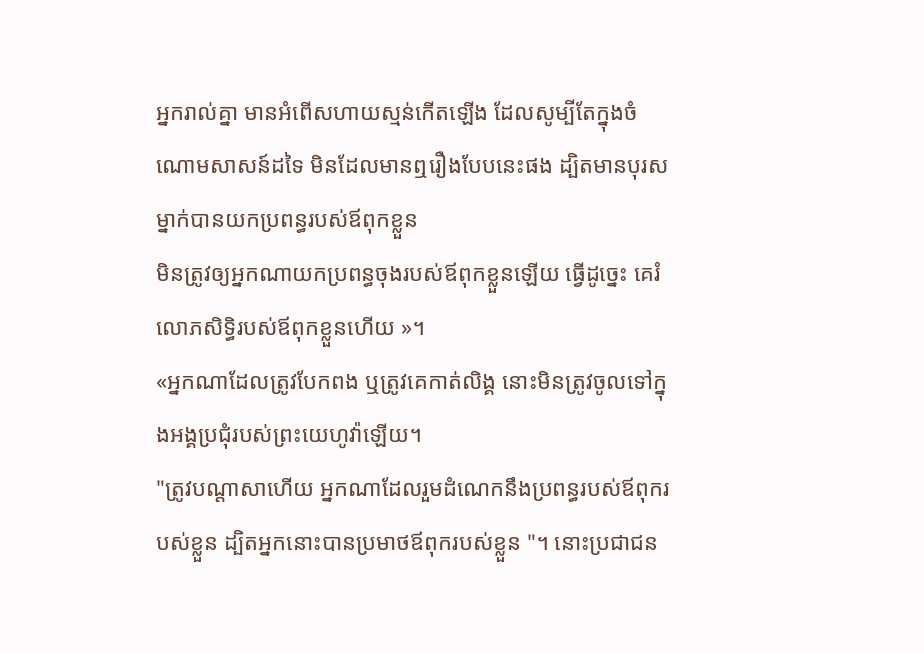អ្នករាល់គ្នា មានអំពើសហាយស្មន់កើតឡើង ដែលសូម្បីតែក្នុងចំណោមសាសន៍ដទៃ មិនដែលមានឮរឿងបែបនេះផង ដ្បិតមានបុរសម្នាក់បានយកប្រពន្ធរបស់ឪពុកខ្លួន
មិនត្រូវឲ្យអ្នកណាយកប្រពន្ធចុងរបស់ឪពុកខ្លួនឡើយ ធ្វើដូច្នេះ គេរំលោភសិទ្ធិរបស់ឪពុកខ្លួនហើយ »។
«អ្នកណាដែលត្រូវបែកពង ឬត្រូវគេកាត់លិង្គ នោះមិនត្រូវចូលទៅក្នុងអង្គប្រជុំរបស់ព្រះយេហូវ៉ាឡើយ។
"ត្រូវបណ្ដាសាហើយ អ្នកណាដែលរួមដំណេកនឹងប្រពន្ធរបស់ឪពុករបស់ខ្លួន ដ្បិតអ្នកនោះបានប្រមាថឪពុករបស់ខ្លួន "។ នោះប្រជាជន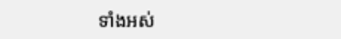ទាំងអស់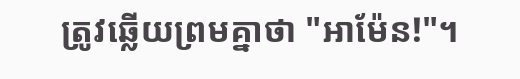ត្រូវឆ្លើយព្រមគ្នាថា "អាម៉ែន!"។